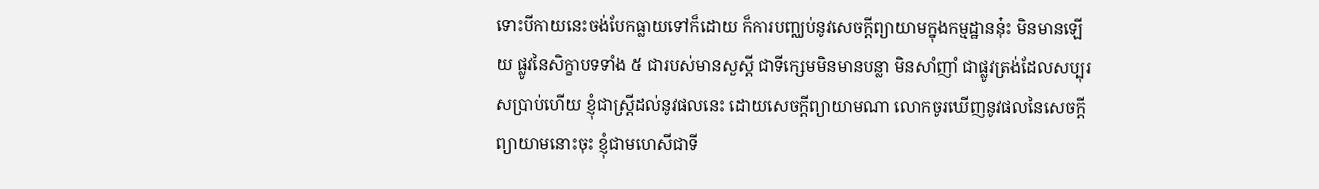ទោះបីកាយនេះចង់បែកធ្លាយទៅក៏ដោយ ក៏ការបញ្ឈប់នូវសេចកី្តព្យាយាមក្នុងកម្មដ្ឋាននុ៎ះ មិនមានឡើយ ផ្លូវនៃសិក្ខាបទទាំង ៥ ជារបស់មានសួស្តី ជាទីក្សេមមិនមានបន្លា មិនសាំញាំ ជាផ្លូវត្រង់ដែលសប្បុរសប្រាប់ហើយ ខ្ញុំជាស្ត្រីដល់នូវផលនេះ ដោយសេចកី្តព្យាយាមណា លោកចូរឃើញនូវផលនៃសេចកី្តព្យាយាមនោះចុះ ខ្ញុំជាមហេសីជាទី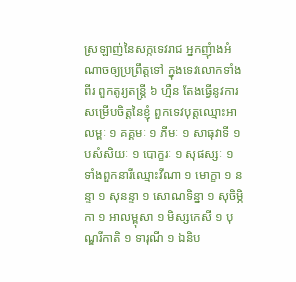ស្រឡាញ់នៃសក្កទេវរាជ អ្នកញុំាងអំណាចឲ្យប្រព្រឹត្តទៅ ក្នុងទេវលោកទាំងពីរ ពួកតូរ្យតន្ត្រី ៦ ហ្មឺន តែងធ្វើនូវការសម្រើបចិត្តនៃខ្ញុំ ពួកទេវបុត្តឈ្មោះអាលម្ពៈ ១ គគ្គមៈ ១ ភីមៈ ១ សាធុវាទី ១ បសំសិយៈ ១ បោក្ខរៈ ១ សុផស្សៈ ១ ទាំងពួកនារីឈ្មោះវីណា ១ មោក្ខា ១ នន្ទា ១ សុនន្ទា ១ សោណទិន្នា ១ សុចិម្ភិកា ១ អាលម្ពុសា ១ មិស្សកេសី ១ បុណ្ឌរីកាតិ ១ ទារុណី ១ ឯនិប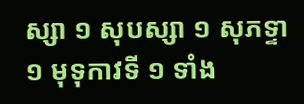ស្សា ១ សុបស្សា ១ សុភទ្ទា ១ មុទុកាវទី ១ ទាំង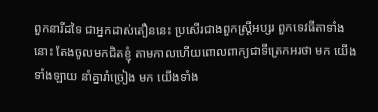ពួកនារីដទៃ ជាអ្នកដាស់តឿននេះ ប្រសើរជាងពួកស្ត្រីអប្សរ ពួកទេវធីតាទាំងនោះ តែងចូលមកជិតខ្ញុំ តាមកាលហើយពោលពាក្យជាទីត្រេកអរថា មក យើងទាំងឡាយ នាំគ្នារាំច្រៀង មក យើងទាំង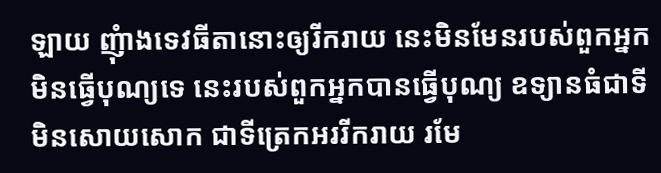ឡាយ ញុំាងទេវធីតានោះឲ្យរីករាយ នេះមិនមែនរបស់ពួកអ្នកមិនធ្វើបុណ្យទេ នេះរបស់ពួកអ្នកបានធ្វើបុណ្យ ឧទ្យានធំជាទីមិនសោយសោក ជាទីត្រេកអររីករាយ រមែ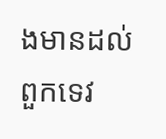ងមានដល់ពួកទេវ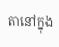តានៅក្នុង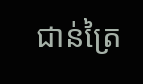ជាន់ត្រៃ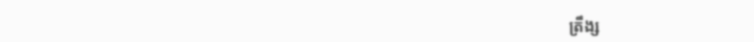ត្រឹង្ស